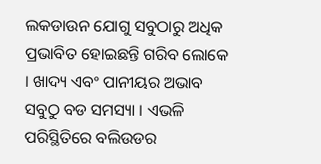ଲକଡାଉନ ଯୋଗୁ ସବୁଠାରୁ ଅଧିକ ପ୍ରଭାବିତ ହୋଇଛନ୍ତି ଗରିବ ଲୋକେ । ଖାଦ୍ୟ ଏବଂ ପାନୀୟର ଅଭାବ ସବୁଠୁ ବଡ ସମସ୍ୟା । ଏଭଳି ପରିସ୍ଥିତିରେ ବଲିଉଡର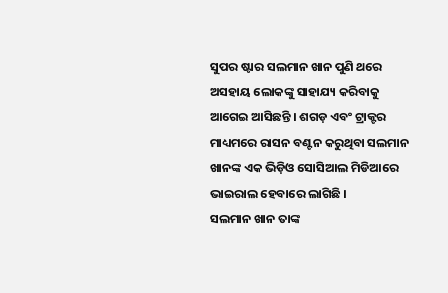ସୁପର ଷ୍ଟାର ସଲମାନ ଖାନ ପୁଣି ଥରେ ଅସହାୟ ଲୋକଙ୍କୁ ସାହାଯ୍ୟ କରିବାକୁ ଆଗେଇ ଆସିଛନ୍ତି । ଶଗଡ଼ ଏବଂ ଟ୍ରାକ୍ଟର ମାଧ୍ୟମରେ ରାସନ ବଣ୍ଟନ କରୁଥିବା ସଲମାନ ଖାନଙ୍କ ଏକ ଭିଡ଼ିଓ ସୋସିଆଲ ମିଡିଆରେ ଭାଇରାଲ ହେବାରେ ଲାଗିଛି ।
ସଲମାନ ଖାନ ତାଙ୍କ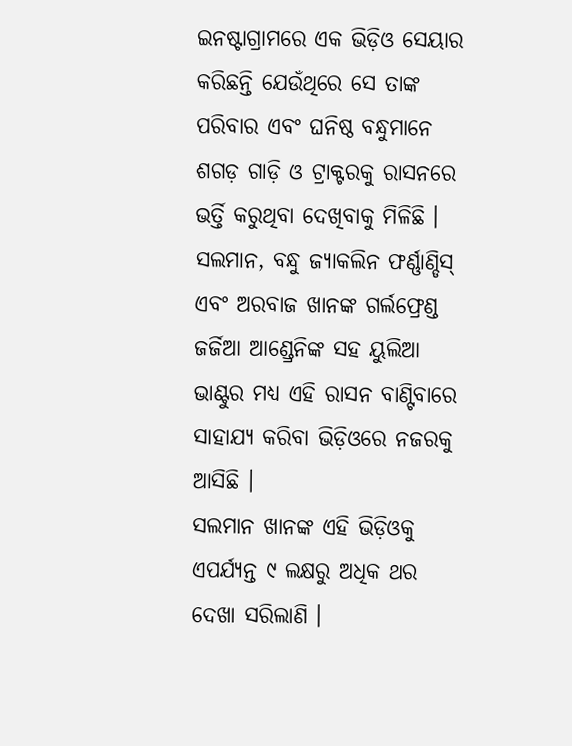ଇନଷ୍ଟାଗ୍ରାମରେ ଏକ ଭିଡ଼ିଓ ସେୟାର କରିଛନ୍ତି ଯେଉଁଥିରେ ସେ ତାଙ୍କ ପରିବାର ଏବଂ ଘନିଷ୍ଠ ବନ୍ଧୁମାନେ ଶଗଡ଼ ଗାଡ଼ି ଓ ଟ୍ରାକ୍ଟରକୁ ରାସନରେ ଭର୍ତ୍ତି କରୁଥିବା ଦେଖିବାକୁ ମିଳିଛି । ସଲମାନ, ବନ୍ଧୁ ଜ୍ୟାକଲିନ ଫର୍ଣ୍ଣାଣ୍ଡିସ୍ ଏବଂ ଅରବାଜ ଖାନଙ୍କ ଗର୍ଲଫ୍ରେଣ୍ଡ ଜର୍ଜିଆ ଆଣ୍ଡ୍ରେନିଙ୍କ ସହ ୟୁଲିଆ ଭାଣ୍ଟୁର ମଧ୍ୟ ଏହି ରାସନ ବାଣ୍ଟିବାରେ ସାହାଯ୍ୟ କରିବା ଭିଡ଼ିଓରେ ନଜରକୁ ଆସିଛି ।
ସଲମାନ ଖାନଙ୍କ ଏହି ଭିଡ଼ିଓକୁ ଏପର୍ଯ୍ୟନ୍ତ ୯ ଲକ୍ଷରୁ ଅଧିକ ଥର ଦେଖା ସରିଲାଣି ।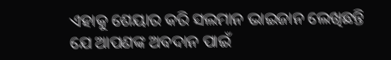ଏହାକୁ ଶେୟାର କରି ସଲମାନ ଭାଇଜାନ ଲେଖିଛନ୍ତି ଯେ ଆପଣଙ୍କ ଅବଦାନ ପାଇଁ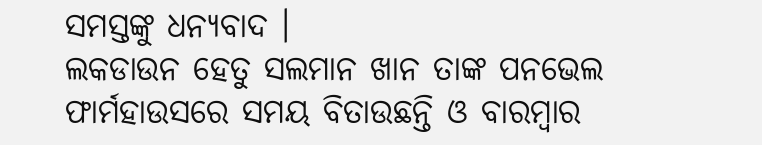ସମସ୍ତଙ୍କୁ ଧନ୍ୟବାଦ ।
ଲକଡାଉନ ହେତୁ ସଲମାନ ଖାନ ତାଙ୍କ ପନଭେଲ ଫାର୍ମହାଉସରେ ସମୟ ବିତାଉଛନ୍ତି ଓ ବାରମ୍ବାର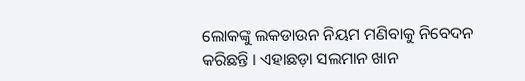ଲୋକଙ୍କୁ ଲକଡାଉନ ନିୟମ ମଣିବାକୁ ନିବେଦନ କରିଛନ୍ତି । ଏହାଛଡ଼ା ସଲମାନ ଖାନ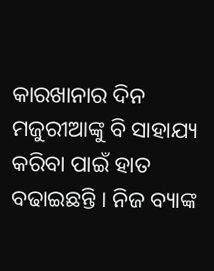କାରଖାନାର ଦିନ ମଜୁରୀଆଙ୍କୁ ବି ସାହାଯ୍ୟ କରିବା ପାଇଁ ହାତ ବଢାଇଛନ୍ତି । ନିଜ ବ୍ୟାଙ୍କ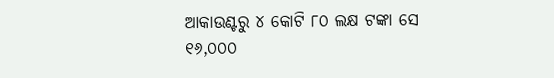ଆକାଉଣ୍ଟରୁ ୪ କୋଟି ୮୦ ଲକ୍ଷ ଟଙ୍କା ସେ ୧୬,୦୦୦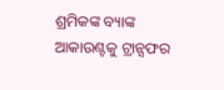ଶ୍ରମିକଙ୍କ ବ୍ୟାଙ୍କ ଆକାଉଣ୍ଟକୁ ଟ୍ରାନ୍ସଫର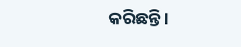କରିଛନ୍ତି ।